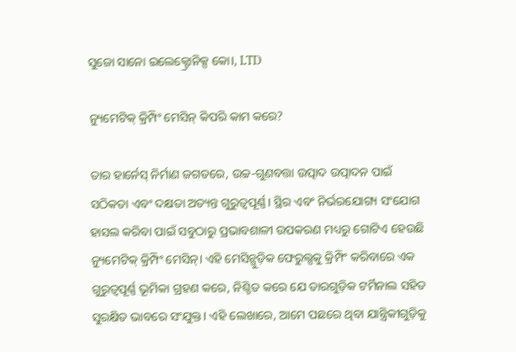ସୁଜୋ ସାନୋ ଇଲେକ୍ଟ୍ରୋନିକ୍ସ କୋ।, LTD

ନ୍ୟୁମେଟିକ୍ କ୍ରିମ୍ପିଂ ମେସିନ୍ କିପରି କାମ କରେ?

ତାର ହାର୍ନେସ୍ ନିର୍ମାଣ ଜଗତରେ, ଉଚ୍ଚ-ଗୁଣବତ୍ତା ଉତ୍ପାଦ ଉତ୍ପାଦନ ପାଇଁ ସଠିକତା ଏବଂ ଦକ୍ଷତା ଅତ୍ୟନ୍ତ ଗୁରୁତ୍ୱପୂର୍ଣ୍ଣ। ସ୍ଥିର ଏବଂ ନିର୍ଭରଯୋଗ୍ୟ ସଂଯୋଗ ହାସଲ କରିବା ପାଇଁ ସବୁଠାରୁ ପ୍ରଭାବଶାଳୀ ଉପକରଣ ମଧ୍ୟରୁ ଗୋଟିଏ ହେଉଛି ନ୍ୟୁମେଟିକ୍ କ୍ରିମ୍ପିଂ ମେସିନ୍। ଏହି ମେସିନ୍ଗୁଡ଼ିକ ଫେରୁଲ୍ସକୁ କ୍ରିମ୍ପିଂ କରିବାରେ ଏକ ଗୁରୁତ୍ୱପୂର୍ଣ୍ଣ ଭୂମିକା ଗ୍ରହଣ କରେ, ନିଶ୍ଚିତ କରେ ଯେ ତାରଗୁଡ଼ିକ ଟର୍ମିନାଲ ସହିତ ସୁରକ୍ଷିତ ଭାବରେ ସଂଯୁକ୍ତ। ଏହି ଲେଖାରେ, ଆମେ ପଛରେ ଥିବା ଯାନ୍ତ୍ରିକୀଗୁଡ଼ିକୁ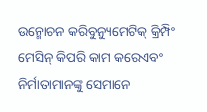ଉନ୍ମୋଚନ କରିବୁନ୍ୟୁମେଟିକ୍ କ୍ରିମ୍ପିଂ ମେସିନ୍ କିପରି କାମ କରେଏବଂ ନିର୍ମାତାମାନଙ୍କୁ ସେମାନେ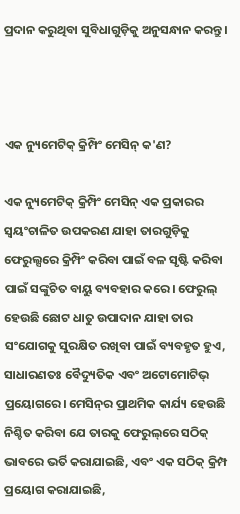ପ୍ରଦାନ କରୁଥିବା ସୁବିଧାଗୁଡ଼ିକୁ ଅନୁସନ୍ଧାନ କରନ୍ତୁ।



ଏକ ନ୍ୟୁମେଟିକ୍ କ୍ରିମ୍ପିଂ ମେସିନ୍ କ'ଣ?

ଏକ ନ୍ୟୁମେଟିକ୍ କ୍ରିମ୍ପିଂ ମେସିନ୍ ଏକ ପ୍ରକାରର ସ୍ୱୟଂଚାଳିତ ଉପକରଣ ଯାହା ତାରଗୁଡ଼ିକୁ ଫେରୁଲ୍ସରେ କ୍ରିମ୍ପିଂ କରିବା ପାଇଁ ବଳ ସୃଷ୍ଟି କରିବା ପାଇଁ ସଙ୍କୁଚିତ ବାୟୁ ବ୍ୟବହାର କରେ। ଫେରୁଲ୍ ହେଉଛି ଛୋଟ ଧାତୁ ଉପାଦାନ ଯାହା ତାର ସଂଯୋଗକୁ ସୁରକ୍ଷିତ ରଖିବା ପାଇଁ ବ୍ୟବହୃତ ହୁଏ, ସାଧାରଣତଃ ବୈଦ୍ୟୁତିକ ଏବଂ ଅଟୋମୋଟିଭ୍ ପ୍ରୟୋଗରେ। ମେସିନ୍‌ର ପ୍ରାଥମିକ କାର୍ଯ୍ୟ ହେଉଛି ନିଶ୍ଚିତ କରିବା ଯେ ତାରକୁ ଫେରୁଲ୍‌ରେ ସଠିକ୍ ଭାବରେ ଭର୍ତି କରାଯାଇଛି, ଏବଂ ଏକ ସଠିକ୍ କ୍ରିମ୍ପ ପ୍ରୟୋଗ କରାଯାଇଛି,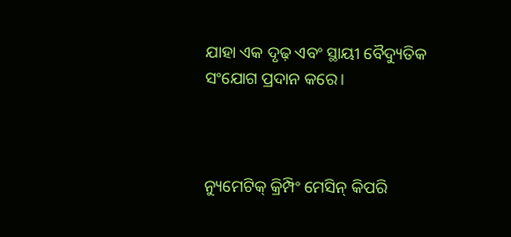ଯାହା ଏକ ଦୃଢ଼ ଏବଂ ସ୍ଥାୟୀ ବୈଦ୍ୟୁତିକ ସଂଯୋଗ ପ୍ରଦାନ କରେ।



ନ୍ୟୁମେଟିକ୍ କ୍ରିମ୍ପିଂ ମେସିନ୍ କିପରି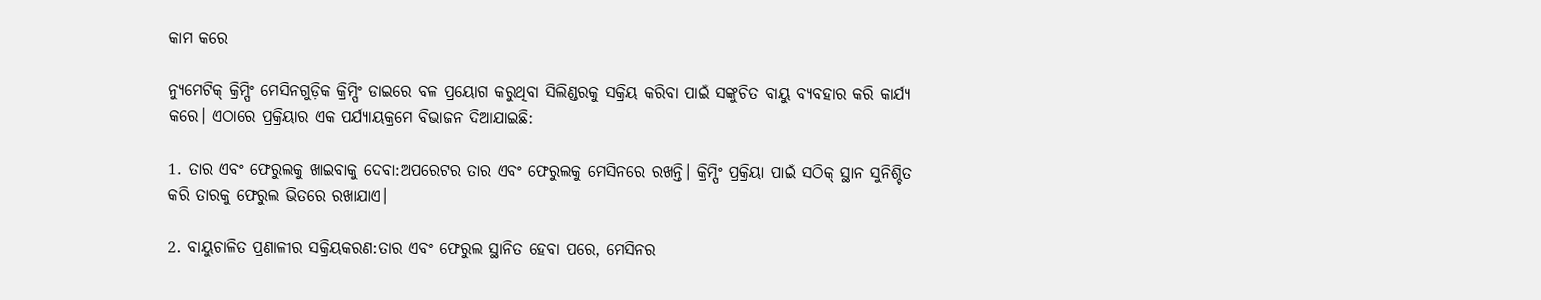କାମ କରେ

ନ୍ୟୁମେଟିକ୍ କ୍ରିମ୍ପିଂ ମେସିନଗୁଡ଼ିକ କ୍ରିମ୍ପିଂ ଡାଇରେ ବଳ ପ୍ରୟୋଗ କରୁଥିବା ସିଲିଣ୍ଡରକୁ ସକ୍ରିୟ କରିବା ପାଇଁ ସଙ୍କୁଚିତ ବାୟୁ ବ୍ୟବହାର କରି କାର୍ଯ୍ୟ କରେ। ଏଠାରେ ପ୍ରକ୍ରିୟାର ଏକ ପର୍ଯ୍ୟାୟକ୍ରମେ ବିଭାଜନ ଦିଆଯାଇଛି:

1. ତାର ଏବଂ ଫେରୁଲକୁ ଖାଇବାକୁ ଦେବା:ଅପରେଟର ତାର ଏବଂ ଫେରୁଲକୁ ମେସିନରେ ରଖନ୍ତି। କ୍ରିମ୍ପିଂ ପ୍ରକ୍ରିୟା ପାଇଁ ସଠିକ୍ ସ୍ଥାନ ସୁନିଶ୍ଚିତ କରି ତାରକୁ ଫେରୁଲ ଭିତରେ ରଖାଯାଏ।

2. ବାୟୁଚାଳିତ ପ୍ରଣାଳୀର ସକ୍ରିୟକରଣ:ତାର ଏବଂ ଫେରୁଲ ସ୍ଥାନିତ ହେବା ପରେ, ମେସିନର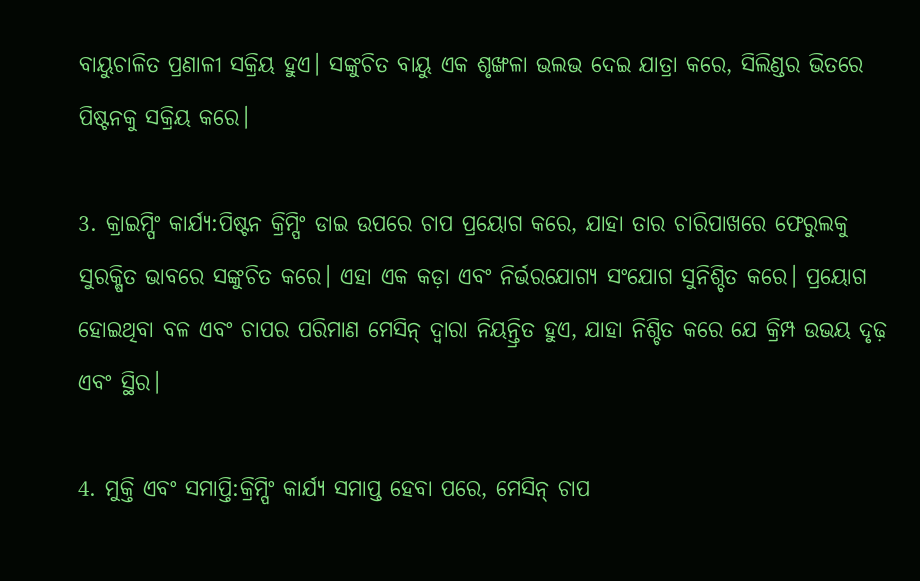ବାୟୁଚାଳିତ ପ୍ରଣାଳୀ ସକ୍ରିୟ ହୁଏ। ସଙ୍କୁଚିତ ବାୟୁ ଏକ ଶୃଙ୍ଖଳା ଭଲଭ ଦେଇ ଯାତ୍ରା କରେ, ସିଲିଣ୍ଡର ଭିତରେ ପିଷ୍ଟନକୁ ସକ୍ରିୟ କରେ।

3. କ୍ରାଇମ୍ପିଂ କାର୍ଯ୍ୟ:ପିଷ୍ଟନ କ୍ରିମ୍ପିଂ ଡାଇ ଉପରେ ଚାପ ପ୍ରୟୋଗ କରେ, ଯାହା ତାର ଚାରିପାଖରେ ଫେରୁଲକୁ ସୁରକ୍ଷିତ ଭାବରେ ସଙ୍କୁଚିତ କରେ। ଏହା ଏକ କଡ଼ା ଏବଂ ନିର୍ଭରଯୋଗ୍ୟ ସଂଯୋଗ ସୁନିଶ୍ଚିତ କରେ। ପ୍ରୟୋଗ ହୋଇଥିବା ବଳ ଏବଂ ଚାପର ପରିମାଣ ମେସିନ୍ ଦ୍ୱାରା ନିୟନ୍ତ୍ରିତ ହୁଏ, ଯାହା ନିଶ୍ଚିତ କରେ ଯେ କ୍ରିମ୍ପ ଉଭୟ ଦୃଢ଼ ଏବଂ ସ୍ଥିର।

4. ମୁକ୍ତି ଏବଂ ସମାପ୍ତି:କ୍ରିମ୍ପିଂ କାର୍ଯ୍ୟ ସମାପ୍ତ ହେବା ପରେ, ମେସିନ୍ ଚାପ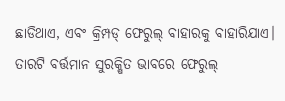ଛାଡିଥାଏ, ଏବଂ କ୍ରିମ୍ପଡ୍ ଫେରୁଲ୍ ବାହାରକୁ ବାହାରିଯାଏ। ତାରଟି ବର୍ତ୍ତମାନ ସୁରକ୍ଷିତ ଭାବରେ ଫେରୁଲ୍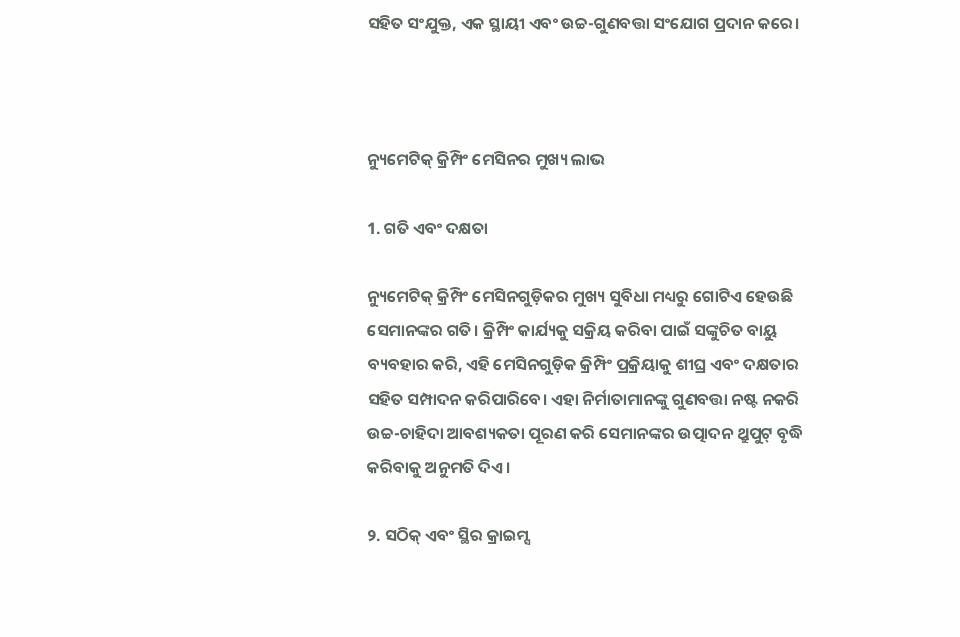ସହିତ ସଂଯୁକ୍ତ, ଏକ ସ୍ଥାୟୀ ଏବଂ ଉଚ୍ଚ-ଗୁଣବତ୍ତା ସଂଯୋଗ ପ୍ରଦାନ କରେ।



ନ୍ୟୁମେଟିକ୍ କ୍ରିମ୍ପିଂ ମେସିନର ମୁଖ୍ୟ ଲାଭ

1. ଗତି ଏବଂ ଦକ୍ଷତା

ନ୍ୟୁମେଟିକ୍ କ୍ରିମ୍ପିଂ ମେସିନଗୁଡ଼ିକର ମୁଖ୍ୟ ସୁବିଧା ମଧ୍ୟରୁ ଗୋଟିଏ ହେଉଛି ସେମାନଙ୍କର ଗତି। କ୍ରିମ୍ପିଂ କାର୍ଯ୍ୟକୁ ସକ୍ରିୟ କରିବା ପାଇଁ ସଙ୍କୁଚିତ ବାୟୁ ବ୍ୟବହାର କରି, ଏହି ମେସିନଗୁଡ଼ିକ କ୍ରିମ୍ପିଂ ପ୍ରକ୍ରିୟାକୁ ଶୀଘ୍ର ଏବଂ ଦକ୍ଷତାର ସହିତ ସମ୍ପାଦନ କରିପାରିବେ। ଏହା ନିର୍ମାତାମାନଙ୍କୁ ଗୁଣବତ୍ତା ନଷ୍ଟ ନକରି ଉଚ୍ଚ-ଚାହିଦା ଆବଶ୍ୟକତା ପୂରଣ କରି ସେମାନଙ୍କର ଉତ୍ପାଦନ ଥ୍ରୁପୁଟ୍ ବୃଦ୍ଧି କରିବାକୁ ଅନୁମତି ଦିଏ।

୨. ସଠିକ୍ ଏବଂ ସ୍ଥିର କ୍ରାଇମ୍ସ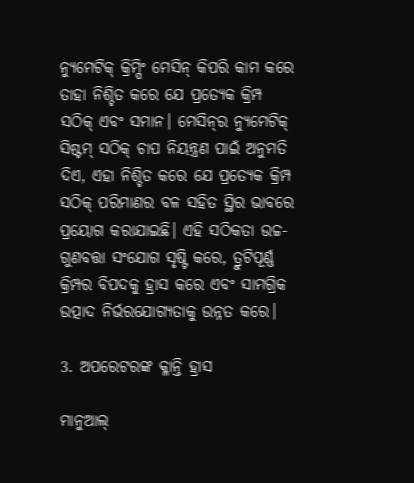ନ୍ୟୁମେଟିକ୍ କ୍ରିମ୍ପିଂ ମେସିନ୍ କିପରି କାମ କରେ ତାହା ନିଶ୍ଚିତ କରେ ଯେ ପ୍ରତ୍ୟେକ କ୍ରିମ୍ପ ସଠିକ୍ ଏବଂ ସମାନ। ମେସିନ୍‌ର ନ୍ୟୁମେଟିକ୍ ସିଷ୍ଟମ୍ ସଠିକ୍ ଚାପ ନିୟନ୍ତ୍ରଣ ପାଇଁ ଅନୁମତି ଦିଏ, ଏହା ନିଶ୍ଚିତ କରେ ଯେ ପ୍ରତ୍ୟେକ କ୍ରିମ୍ପ ସଠିକ୍ ପରିମାଣର ବଳ ସହିତ ସ୍ଥିର ଭାବରେ ପ୍ରୟୋଗ କରାଯାଇଛି। ଏହି ସଠିକତା ଉଚ୍ଚ-ଗୁଣବତ୍ତା ସଂଯୋଗ ସୃଷ୍ଟି କରେ, ତ୍ରୁଟିପୂର୍ଣ୍ଣ କ୍ରିମ୍ପର ବିପଦକୁ ହ୍ରାସ କରେ ଏବଂ ସାମଗ୍ରିକ ଉତ୍ପାଦ ନିର୍ଭରଯୋଗ୍ୟତାକୁ ଉନ୍ନତ କରେ।

3. ଅପରେଟରଙ୍କ କ୍ଳାନ୍ତି ହ୍ରାସ

ମାନୁଆଲ୍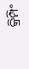କ୍ରିମ୍ପିଂ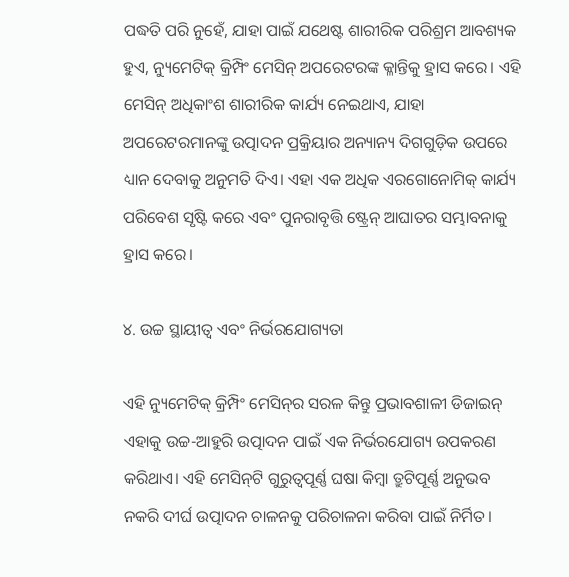ପଦ୍ଧତି ପରି ନୁହେଁ, ଯାହା ପାଇଁ ଯଥେଷ୍ଟ ଶାରୀରିକ ପରିଶ୍ରମ ଆବଶ୍ୟକ ହୁଏ, ନ୍ୟୁମେଟିକ୍ କ୍ରିମ୍ପିଂ ମେସିନ୍ ଅପରେଟରଙ୍କ କ୍ଳାନ୍ତିକୁ ହ୍ରାସ କରେ। ଏହି ମେସିନ୍ ଅଧିକାଂଶ ଶାରୀରିକ କାର୍ଯ୍ୟ ନେଇଥାଏ, ଯାହା ଅପରେଟରମାନଙ୍କୁ ଉତ୍ପାଦନ ପ୍ରକ୍ରିୟାର ଅନ୍ୟାନ୍ୟ ଦିଗଗୁଡ଼ିକ ଉପରେ ଧ୍ୟାନ ଦେବାକୁ ଅନୁମତି ଦିଏ। ଏହା ଏକ ଅଧିକ ଏରଗୋନୋମିକ୍ କାର୍ଯ୍ୟ ପରିବେଶ ସୃଷ୍ଟି କରେ ଏବଂ ପୁନରାବୃତ୍ତି ଷ୍ଟ୍ରେନ୍ ଆଘାତର ସମ୍ଭାବନାକୁ ହ୍ରାସ କରେ।

୪. ଉଚ୍ଚ ସ୍ଥାୟୀତ୍ୱ ଏବଂ ନିର୍ଭରଯୋଗ୍ୟତା

ଏହି ନ୍ୟୁମେଟିକ୍ କ୍ରିମ୍ପିଂ ମେସିନ୍‌ର ସରଳ କିନ୍ତୁ ପ୍ରଭାବଶାଳୀ ଡିଜାଇନ୍ ଏହାକୁ ଉଚ୍ଚ-ଆହୁରି ଉତ୍ପାଦନ ପାଇଁ ଏକ ନିର୍ଭରଯୋଗ୍ୟ ଉପକରଣ କରିଥାଏ। ଏହି ମେସିନ୍‌ଟି ଗୁରୁତ୍ୱପୂର୍ଣ୍ଣ ଘଷା କିମ୍ବା ତ୍ରୁଟିପୂର୍ଣ୍ଣ ଅନୁଭବ ନକରି ଦୀର୍ଘ ଉତ୍ପାଦନ ଚାଳନକୁ ପରିଚାଳନା କରିବା ପାଇଁ ନିର୍ମିତ।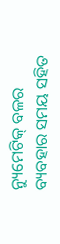ନ୍ୟୁମେଟିକ୍ ବଳର ବ୍ୟବହାର ସମୟ ସହିତ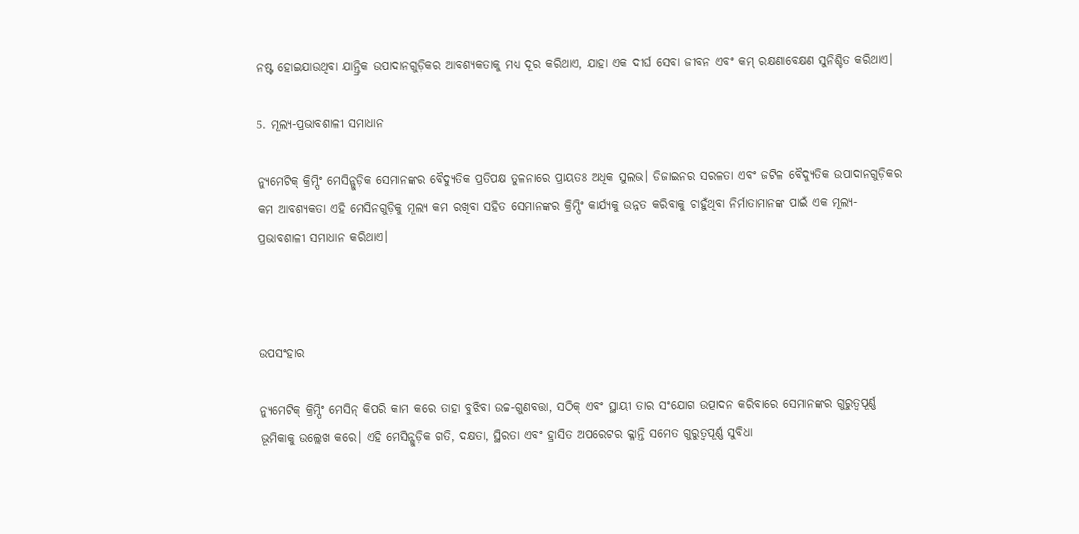ନଷ୍ଟ ହୋଇଯାଉଥିବା ଯାନ୍ତ୍ରିକ ଉପାଦାନଗୁଡ଼ିକର ଆବଶ୍ୟକତାକୁ ମଧ୍ୟ ଦୂର କରିଥାଏ, ଯାହା ଏକ ଦୀର୍ଘ ସେବା ଜୀବନ ଏବଂ କମ୍ ରକ୍ଷଣାବେକ୍ଷଣ ସୁନିଶ୍ଚିତ କରିଥାଏ।

5. ମୂଲ୍ୟ-ପ୍ରଭାବଶାଳୀ ସମାଧାନ

ନ୍ୟୁମେଟିକ୍ କ୍ରିମ୍ପିଂ ମେସିନ୍ଗୁଡ଼ିକ ସେମାନଙ୍କର ବୈଦ୍ୟୁତିକ ପ୍ରତିପକ୍ଷ ତୁଳନାରେ ପ୍ରାୟତଃ ଅଧିକ ସୁଲଭ। ଡିଜାଇନର ସରଳତା ଏବଂ ଜଟିଳ ବୈଦ୍ୟୁତିକ ଉପାଦାନଗୁଡ଼ିକର କମ ଆବଶ୍ୟକତା ଏହି ମେସିନଗୁଡ଼ିକୁ ମୂଲ୍ୟ କମ ରଖିବା ସହିତ ସେମାନଙ୍କର କ୍ରିମ୍ପିଂ କାର୍ଯ୍ୟକୁ ଉନ୍ନତ କରିବାକୁ ଚାହୁଁଥିବା ନିର୍ମାତାମାନଙ୍କ ପାଇଁ ଏକ ମୂଲ୍ୟ-ପ୍ରଭାବଶାଳୀ ସମାଧାନ କରିଥାଏ।



ଉପସଂହାର

ନ୍ୟୁମେଟିକ୍ କ୍ରିମ୍ପିଂ ମେସିନ୍ କିପରି କାମ କରେ ତାହା ବୁଝିବା ଉଚ୍ଚ-ଗୁଣବତ୍ତା, ସଠିକ୍ ଏବଂ ସ୍ଥାୟୀ ତାର ସଂଯୋଗ ଉତ୍ପାଦନ କରିବାରେ ସେମାନଙ୍କର ଗୁରୁତ୍ୱପୂର୍ଣ୍ଣ ଭୂମିକାକୁ ଉଲ୍ଲେଖ କରେ। ଏହି ମେସିନ୍ଗୁଡ଼ିକ ଗତି, ଦକ୍ଷତା, ସ୍ଥିରତା ଏବଂ ହ୍ରାସିତ ଅପରେଟର କ୍ଳାନ୍ତି ସମେତ ଗୁରୁତ୍ୱପୂର୍ଣ୍ଣ ସୁବିଧା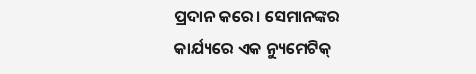ପ୍ରଦାନ କରେ। ସେମାନଙ୍କର କାର୍ଯ୍ୟରେ ଏକ ନ୍ୟୁମେଟିକ୍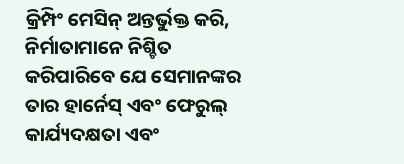କ୍ରିମ୍ପିଂ ମେସିନ୍ ଅନ୍ତର୍ଭୁକ୍ତ କରି, ନିର୍ମାତାମାନେ ନିଶ୍ଚିତ କରିପାରିବେ ଯେ ସେମାନଙ୍କର ତାର ହାର୍ନେସ୍ ଏବଂ ଫେରୁଲ୍ କାର୍ଯ୍ୟଦକ୍ଷତା ଏବଂ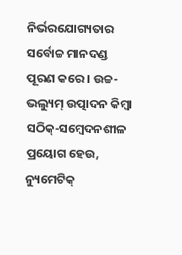ନିର୍ଭରଯୋଗ୍ୟତାର ସର୍ବୋଚ୍ଚ ମାନଦଣ୍ଡ ପୂରଣ କରେ। ଉଚ୍ଚ-ଭଲ୍ୟୁମ୍ ଉତ୍ପାଦନ କିମ୍ବା ସଠିକ୍-ସମ୍ବେଦନଶୀଳ ପ୍ରୟୋଗ ହେଉ, ନ୍ୟୁମେଟିକ୍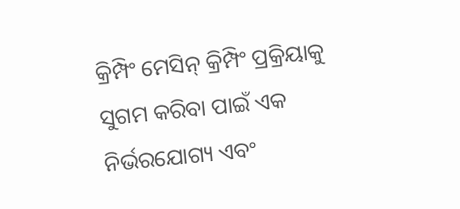କ୍ରିମ୍ପିଂ ମେସିନ୍ କ୍ରିମ୍ପିଂ ପ୍ରକ୍ରିୟାକୁ ସୁଗମ କରିବା ପାଇଁ ଏକ ନିର୍ଭରଯୋଗ୍ୟ ଏବଂ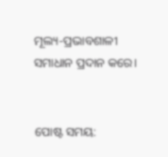ମୂଲ୍ୟ-ପ୍ରଭାବଶାଳୀ ସମାଧାନ ପ୍ରଦାନ କରେ।


ପୋଷ୍ଟ ସମୟ: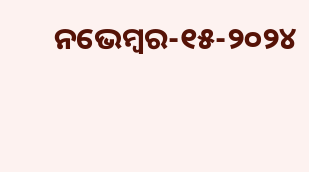ନଭେମ୍ବର-୧୫-୨୦୨୪